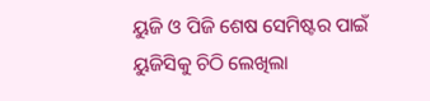ୟୁଜି ଓ ପିଜି ଶେଷ ସେମିଷ୍ଟର ପାଇଁ ୟୁଜିସିକୁ ଚିଠି ଲେଖିଲା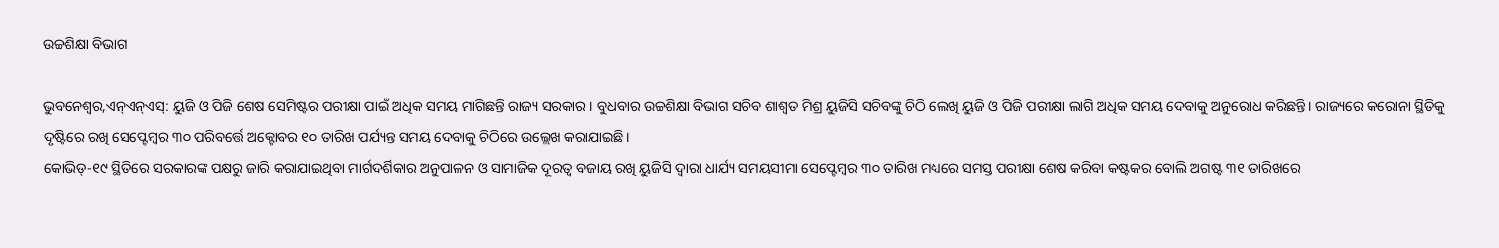ଉଚ୍ଚଶିକ୍ଷା ବିଭାଗ

ଭୁବନେଶ୍ୱର,ଏନ୍ଏନ୍ଏସ୍: ୟୁଜି ଓ ପିଜି ଶେଷ ସେମିଷ୍ଟର ପରୀକ୍ଷା ପାଇଁ ଅଧିକ ସମୟ ମାଗିଛନ୍ତି ରାଜ୍ୟ ସରକାର। ବୁଧବାର ଉଚ୍ଚଶିକ୍ଷା ବିଭାଗ ସଚିବ ଶାଶ୍ୱତ ମିଶ୍ର ୟୁଜିସି ସଚିବଙ୍କୁ ଚିଠି ଲେଖି ୟୁଜି ଓ ପିଜି ପରୀକ୍ଷା ଲାଗି ଅଧିକ ସମୟ ଦେବାକୁ ଅନୁରୋଧ କରିଛନ୍ତି। ରାଜ୍ୟରେ କରୋନା ସ୍ଥିତିକୁ ଦୃଷ୍ଟିରେ ରଖି ସେପ୍ଟେମ୍ବର ୩୦ ପରିବର୍ତ୍ତେ ଅକ୍ଟୋବର ୧୦ ତାରିଖ ପର୍ଯ୍ୟନ୍ତ ସମୟ ଦେବାକୁ ଚିଠିରେ ଉଲ୍ଲେଖ କରାଯାଇଛି।
କୋଭିଡ୍-୧୯ ସ୍ଥିତିରେ ସରକାରଙ୍କ ପକ୍ଷରୁ ଜାରି କରାଯାଇଥିବା ମାର୍ଗଦର୍ଶିକାର ଅନୁପାଳନ ଓ ସାମାଜିକ ଦୂରତ୍ୱ ବଜାୟ ରଖି ୟୁଜିସି ଦ୍ୱାରା ଧାର୍ଯ୍ୟ ସମୟସୀମା ସେପ୍ଟେମ୍ବର ୩୦ ତାରିଖ ମଧ୍ୟରେ ସମସ୍ତ ପରୀକ୍ଷା ଶେଷ କରିବା କଷ୍ଟକର ବୋଲି ଅଗଷ୍ଟ ୩୧ ତାରିଖରେ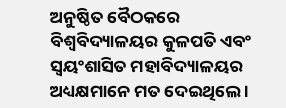ଅନୁଷ୍ଠିତ ବୈଠକରେ ବିଶ୍ୱବିଦ୍ୟାଳୟର କୁଳପତି ଏବଂ ସ୍ୱୟଂଶାସିତ ମହାବିଦ୍ୟାଳୟର ଅଧ୍ୟକ୍ଷମାନେ ମତ ଦେଇଥିଲେ ।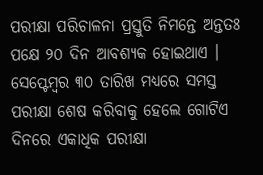ପରୀକ୍ଷା ପରିଚାଳନା ପ୍ରସ୍ତୁତି ନିମନ୍ତେ ଅନ୍ତତଃ ପକ୍ଷେ ୨୦ ଦିନ ଆବଶ୍ୟକ ହୋଇଥାଏ । ସେପ୍ଟେମ୍ବର ୩୦ ତାରିଖ ମଧ୍ୟରେ ସମସ୍ତ ପରୀକ୍ଷା ଶେଷ କରିବାକୁ ହେଲେ ଗୋଟିଏ ଦିନରେ ଏକାଧିକ ପରୀକ୍ଷା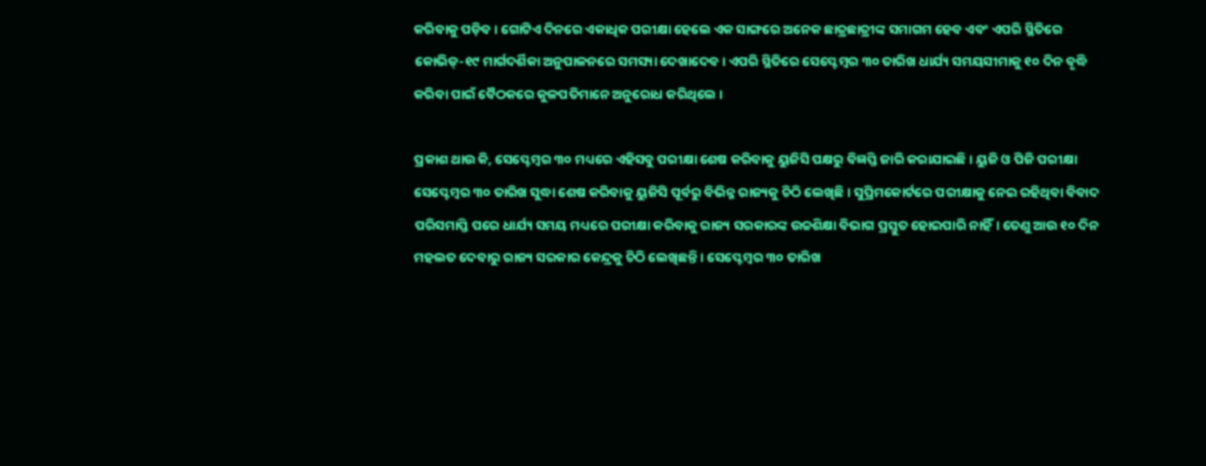କରିବାକୁ ପଡ଼ିବ । ଗୋଟିଏ ଦିନରେ ଏକାଧିକ ପରୀକ୍ଷା ହେଲେ ଏକ ସାଙ୍ଗରେ ଅନେକ ଛାତ୍ରଛାତ୍ରୀଙ୍କ ସମାଗମ ହେବ ଏବଂ ଏପରି ସ୍ଥିତିରେ କୋଭିଡ୍-୧୯ ମାର୍ଗଦର୍ଶିକା ଅନୁପାଳନରେ ସମସ୍ୟା ଦେଖାଦେବ। ଏପରି ସ୍ଥିତିରେ ସେପ୍ଟେମ୍ବର ୩୦ ତାରିଖ ଧାର୍ଯ୍ୟ ସମୟସୀମାକୁ ୧୦ ଦିନ ବୃଦ୍ଧି କରିବା ପାଇଁ ବୈଠକରେ କୁଳପତିମାନେ ଅନୁରୋଧ କରିଥିଲେ ।

ପ୍ରକାଶ ଥାଉ କି, ସେପ୍ଟେମ୍ବର ୩୦ ମଧ୍ୟରେ ଏହିସବୁ ପରୀକ୍ଷା ଶେଷ କରିବାକୁ ୟୁଜିସି ପକ୍ଷରୁ ବିଜ୍ଞପ୍ତି ଜାରି କରାଯାଇଛି। ୟୁଜି ଓ ପିଜି ପରୀକ୍ଷା ସେପ୍ଟେମ୍ବର ୩୦ ତାରିଖ ସୁଦ୍ଧା ଶେଷ କରିବାକୁ ୟୁଜିସି ପୂର୍ବରୁ ବିଭିନ୍ନ ରାଜ୍ୟକୁ ଚିଠି ଲେଖିଛି । ସୁପ୍ରିମକୋର୍ଟରେ ପରୀକ୍ଷାକୁ ନେଇ ରହିଥିବା ବିବାଦ ପରିସମାପ୍ତି ପରେ ଧାର୍ଯ୍ୟ ସମୟ ମଧ୍ୟରେ ପରୀକ୍ଷା କରିବାକୁ ରାଜ୍ୟ ସରକାରଙ୍କ ଉଚ୍ଚଶିକ୍ଷା ବିଭାଗ ପ୍ରସ୍ତୁତ ହୋଇପାରି ନାହିଁ। ତେଣୁ ଆଉ ୧୦ ଦିନ ମହଲତ ଦେବାରୁ ରାଜ୍ୟ ସରକାର କେନ୍ଦ୍ରକୁ ଚିଠି ଲେଖିଛନ୍ତି । ସେପ୍ଟେମ୍ବର ୩୦ ତାରିଖ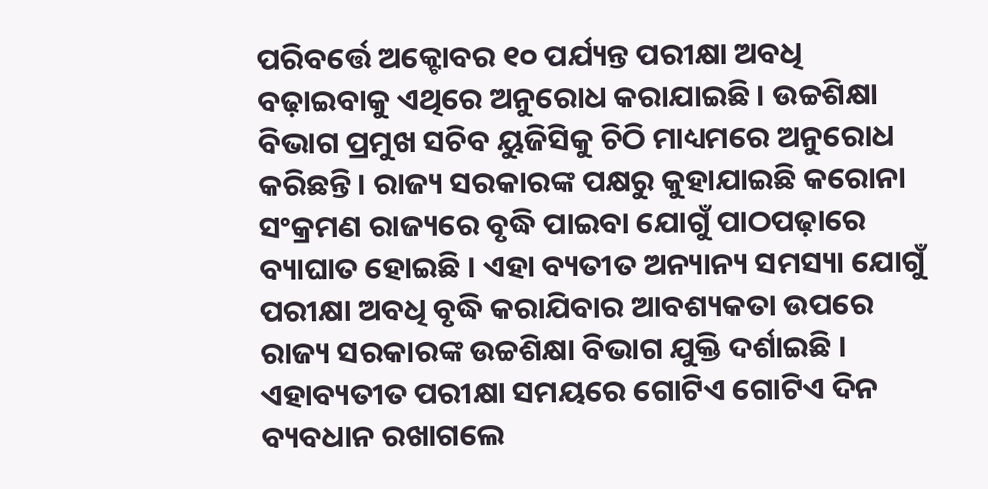ପରିବର୍ତ୍ତେ ଅକ୍ଟୋବର ୧୦ ପର୍ଯ୍ୟନ୍ତ ପରୀକ୍ଷା ଅବଧି ବଢ଼ାଇବାକୁ ଏଥିରେ ଅନୁରୋଧ କରାଯାଇଛି । ଉଚ୍ଚଶିକ୍ଷା ବିଭାଗ ପ୍ରମୁଖ ସଚିବ ୟୁଜିସିକୁ ଚିଠି ମାଧ୍ୟମରେ ଅନୁରୋଧ କରିଛନ୍ତି। ରାଜ୍ୟ ସରକାରଙ୍କ ପକ୍ଷରୁ କୁହାଯାଇଛି କରୋନା ସଂକ୍ରମଣ ରାଜ୍ୟରେ ବୃଦ୍ଧି ପାଇବା ଯୋଗୁଁ ପାଠପଢ଼ାରେ ବ୍ୟାଘାତ ହୋଇଛି । ଏହା ବ୍ୟତୀତ ଅନ୍ୟାନ୍ୟ ସମସ୍ୟା ଯୋଗୁଁ ପରୀକ୍ଷା ଅବଧି ବୃଦ୍ଧି କରାଯିବାର ଆବଶ୍ୟକତା ଉପରେ ରାଜ୍ୟ ସରକାରଙ୍କ ଉଚ୍ଚଶିକ୍ଷା ବିଭାଗ ଯୁକ୍ତି ଦର୍ଶାଇଛି । ଏହାବ୍ୟତୀତ ପରୀକ୍ଷା ସମୟରେ ଗୋଟିଏ ଗୋଟିଏ ଦିନ ବ୍ୟବଧାନ ରଖାଗଲେ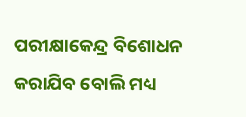ପରୀକ୍ଷାକେନ୍ଦ୍ର ବିଶୋଧନ କରାଯିବ ବୋଲି ମଧ୍ୟ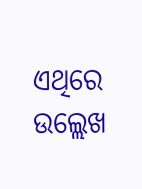ଏଥିରେ ଉଲ୍ଲେଖ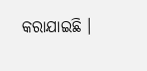କରାଯାଇଛି ।